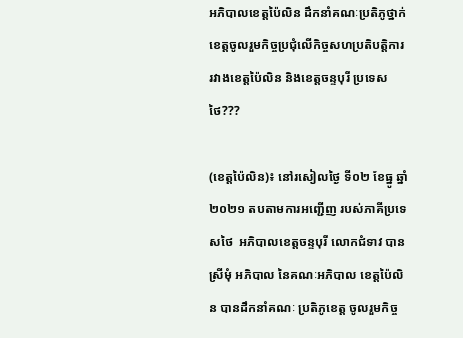អភិបាលខេត្តប៉ៃលិន ដឹកនាំគណៈប្រតិភូថ្នាក់ខេត្តចូលរួមកិច្ចប្រជុំលើកិច្ចសហប្រតិបត្តិការ រវាងខេត្តប៉ៃលិន និងខេត្តចន្ទបុរី ប្រទេសថៃ???

(ខេត្តប៉ៃលិន)៖ នៅរសៀលថ្ងៃ ទី០២ ខែធ្នូ ឆ្នាំ២០២១ តបតាមការអញ្ជើញ របស់ភាគីប្រទេសថៃ  អភិបាលខេត្តចន្ទបុរី លោកជំទាវ បាន ស្រីមុំ អភិបាល នៃគណៈអភិបាល ខេត្តប៉ៃលិន បានដឹកនាំគណៈ ប្រតិភូខេត្ត ចូលរួមកិច្ច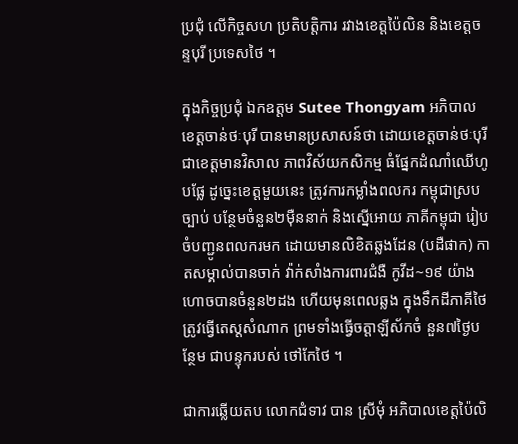ប្រជុំ លើកិច្ចសហ ប្រតិបត្តិការ រវាងខេត្តប៉ៃលិន និងខេត្តចន្ទបុរី ប្រទេសថៃ ។

ក្នុងកិច្ចប្រជុំ ឯកឧត្តម Sutee Thongyam អភិបាលខេត្តចាន់ថៈបុរី បានមានប្រសាសន៍ថា ដោយខេត្តចាន់ថៈបុរី ជាខេត្តមានវិសាល ភាពវិស័យកសិកម្ម ធំផ្នែកដំណាំឈើហូបផ្លែ ដូច្នេះខេត្តមួយនេះ ត្រូវការកម្លាំងពលករ កម្ពុជាស្របច្បាប់ បន្ថែមចំនួន២ម៉ឺននាក់ និងស្នើអោយ ភាគីកម្ពុជា រៀបចំបញ្ជូនពលករមក ដោយមានលិខិតឆ្លងដែន (បដឺផាក) កាតសម្គាល់បានចាក់ វ៉ាក់សាំងការពារជំងឺ កូវីដ~១៩ យ៉ាងហោចបានចំនួន២ដង ហើយមុនពេលឆ្លង ក្នុងទឹកដីភាគីថៃ ត្រូវធ្វើតេស្តសំណាក ព្រមទាំងធ្វើចត្តាឡីស័កចំ នួន៧ថ្ងៃបន្ថែម ជាបន្ទុករបស់ ថៅកែថៃ ។

ជាការឆ្លើយតប លោកជំទាវ បាន ស្រីមុំ អភិបាលខេត្តប៉ៃលិ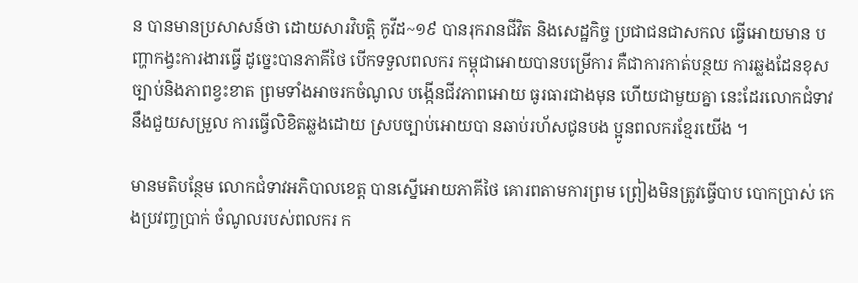ន បានមានប្រសាសន៍ថា ដោយសារវិបត្តិ កូវីដ~១៩ បានរុករានជីវិត និងសេដ្ឋកិច្ច ប្រជាជនជាសកល ធ្វើអោយមាន បញ្ហាកង្វះការងារធ្វើ ដូច្នេះបានភាគីថៃ បើកទទួលពលករ កម្ពុជាអោយបានបម្រើការ គឺជាការកាត់បន្ថយ ការឆ្លងដែនខុស ច្បាប់និងភាពខ្វះខាត ព្រមទាំងអាចរកចំណូល បង្កើនជីវភាពអោយ ធូរធារជាងមុន ហើយជាមួយគ្នា នេះដែរលោកជំទាវ នឹងជួយសម្រួល ការធ្វើលិខិតឆ្លងដោយ ស្របច្បាប់អោយបា នឆាប់រហ័សជូនបង ប្អូនពលករខ្មែរយើង ។

មានមតិបន្ថែម លោកជំទាវអភិបាលខេត្ត បានស្នើអោយភាគីថៃ គោរពតាមការព្រម ព្រៀងមិនត្រូវធ្វើបាប បោកប្រាស់ កេងប្រវញ្ចប្រាក់ ចំណូលរបស់ពលករ ក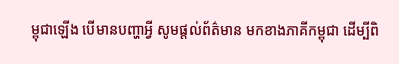ម្ពុជាឡើង បើមានបញ្ហាអ្វី សូមផ្តល់ព័ត៌មាន មកខាងភាគីកម្ពុជា ដើម្បីពិ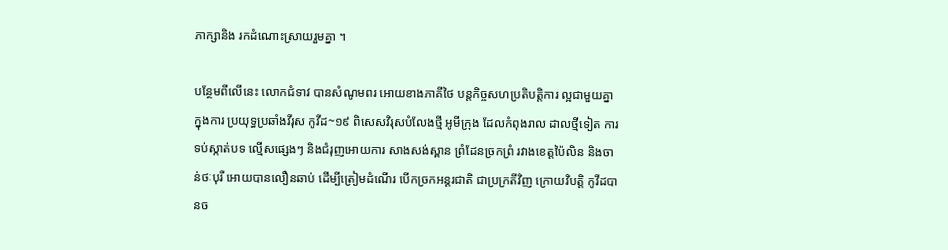ភាក្សានិង រកដំណោះស្រាយរួមគ្នា ។

បន្ថែមពីលើនេះ លោកជំទាវ បានសំណូមពរ អោយខាងភាគីថៃ បន្តកិច្ចសហប្រតិបត្តិការ ល្អជាមួយគ្នាក្នុងការ ប្រយុទ្ធប្រឆាំងវីរុស កូវីដ~១៩ ពិសេសវិរុសបំលែងថ្មី អូមីក្រុង ដែលកំពុងរាល ដាលថ្មីទៀត ការ ទប់ស្កាត់បទ ល្មើសផ្សេងៗ និងជំរុញអោយការ សាងសង់ស្ពាន ព្រំដែនច្រកព្រំ រវាងខេត្តប៉ៃលិន និងចាន់ថៈបុរី អោយបានលឿនឆាប់ ដើម្បីត្រៀមដំណើរ បើកច្រកអន្តរជាតិ ជាប្រក្រតីវិញ ក្រោយវិបត្តិ កូវីដបានច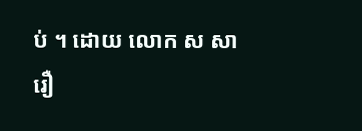ប់ ។ ដោយ លោក ស សារឿ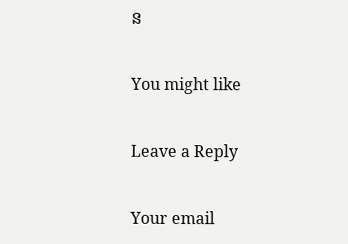ន

You might like

Leave a Reply

Your email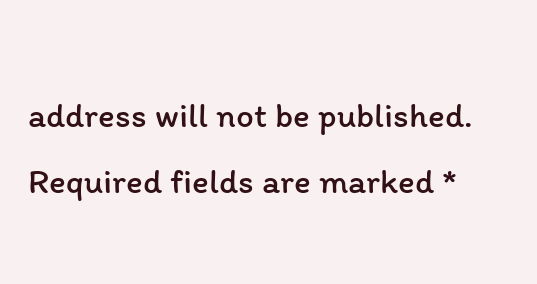address will not be published. Required fields are marked *